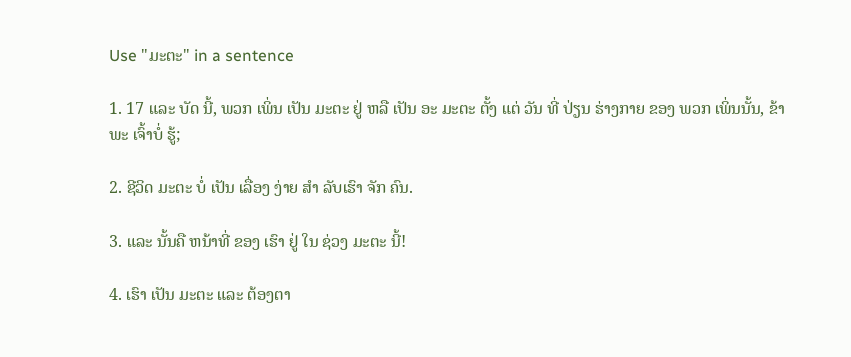Use "ມະຕະ" in a sentence

1. 17 ແລະ ບັດ ນີ້, ພວກ ເພິ່ນ ເປັນ ມະຕະ ຢູ່ ຫລື ເປັນ ອະ ມະຕະ ຕັ້ງ ແຕ່ ວັນ ທີ່ ປ່ຽນ ຮ່າງກາຍ ຂອງ ພວກ ເພິ່ນນັ້ນ, ຂ້າພະ ເຈົ້າບໍ່ ຮູ້;

2. ຊີວິດ ມະຕະ ບໍ່ ເປັນ ເລື່ອງ ງ່າຍ ສໍາ ລັບເຮົາ ຈັກ ຄົນ.

3. ແລະ ນັ້ນຄື ຫນ້າທີ່ ຂອງ ເຮົາ ຢູ່ ໃນ ຊ່ວງ ມະຕະ ນີ້!

4. ເຮົາ ເປັນ ມະຕະ ແລະ ຕ້ອງຕາ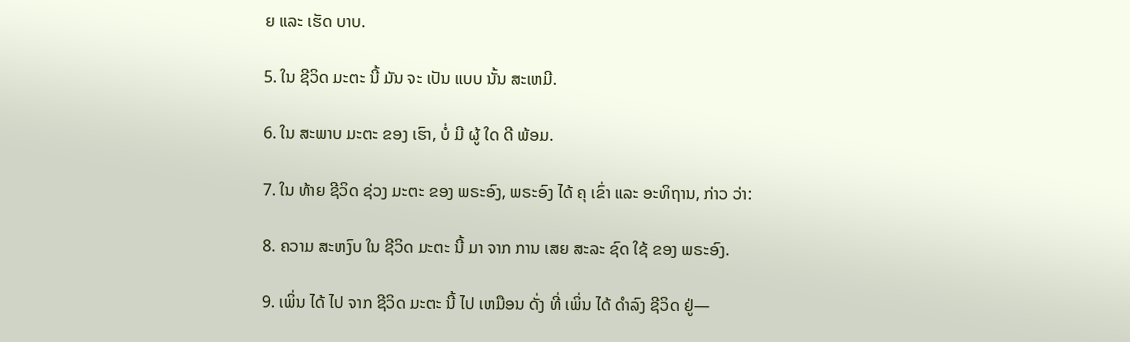ຍ ແລະ ເຮັດ ບາບ.

5. ໃນ ຊີວິດ ມະຕະ ນີ້ ມັນ ຈະ ເປັນ ແບບ ນັ້ນ ສະເຫມີ.

6. ໃນ ສະພາບ ມະຕະ ຂອງ ເຮົາ, ບໍ່ ມີ ຜູ້ ໃດ ດີ ພ້ອມ.

7. ໃນ ທ້າຍ ຊີວິດ ຊ່ວງ ມະຕະ ຂອງ ພຣະອົງ, ພຣະອົງ ໄດ້ ຄຸ ເຂົ່າ ແລະ ອະທິຖານ, ກ່າວ ວ່າ:

8. ຄວາມ ສະຫງົບ ໃນ ຊີວິດ ມະຕະ ນີ້ ມາ ຈາກ ການ ເສຍ ສະລະ ຊົດ ໃຊ້ ຂອງ ພຣະອົງ.

9. ເພິ່ນ ໄດ້ ໄປ ຈາກ ຊີວິດ ມະຕະ ນີ້ ໄປ ເຫມືອນ ດັ່ງ ທີ່ ເພິ່ນ ໄດ້ ດໍາລົງ ຊີວິດ ຢູ່—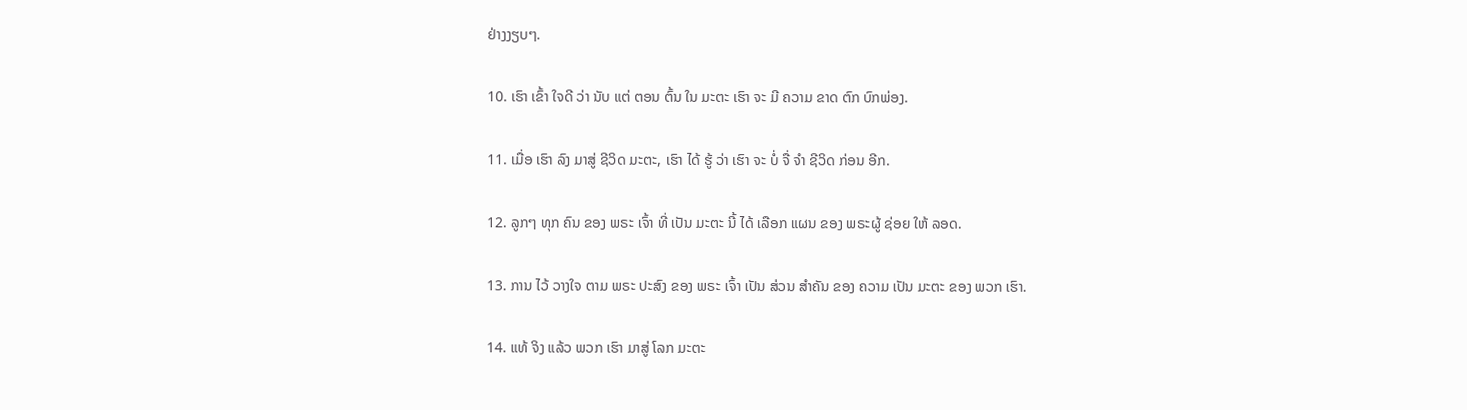ຢ່າງງຽບໆ.

10. ເຮົາ ເຂົ້າ ໃຈດີ ວ່າ ນັບ ແຕ່ ຕອນ ຕົ້ນ ໃນ ມະຕະ ເຮົາ ຈະ ມີ ຄວາມ ຂາດ ຕົກ ບົກພ່ອງ.

11. ເມື່ອ ເຮົາ ລົງ ມາສູ່ ຊີວິດ ມະຕະ, ເຮົາ ໄດ້ ຮູ້ ວ່າ ເຮົາ ຈະ ບໍ່ ຈື່ ຈໍາ ຊີວິດ ກ່ອນ ອີກ.

12. ລູກໆ ທຸກ ຄົນ ຂອງ ພຣະ ເຈົ້າ ທີ່ ເປັນ ມະຕະ ນີ້ ໄດ້ ເລືອກ ແຜນ ຂອງ ພຣະຜູ້ ຊ່ອຍ ໃຫ້ ລອດ.

13. ການ ໄວ້ ວາງໃຈ ຕາມ ພຣະ ປະສົງ ຂອງ ພຣະ ເຈົ້າ ເປັນ ສ່ວນ ສໍາຄັນ ຂອງ ຄວາມ ເປັນ ມະຕະ ຂອງ ພວກ ເຮົາ.

14. ແທ້ ຈິງ ແລ້ວ ພວກ ເຮົາ ມາສູ່ ໂລກ ມະຕະ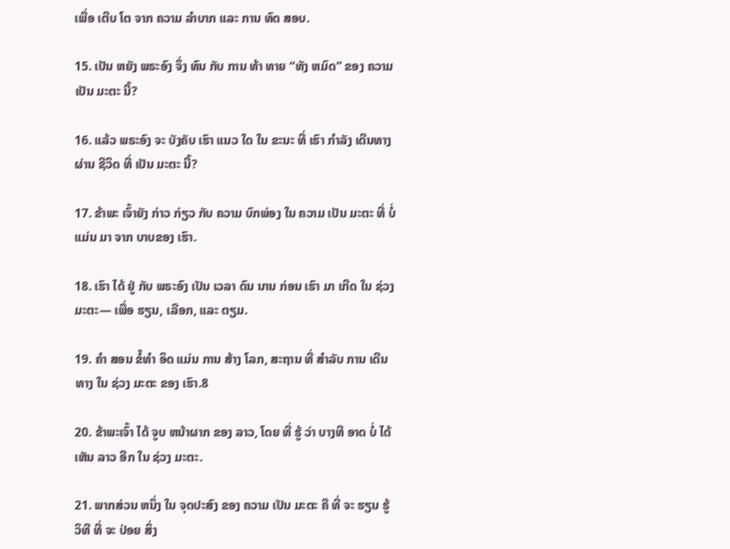ເພື່ອ ເຕີບ ໂຕ ຈາກ ຄວາມ ລໍາບາກ ແລະ ການ ທົດ ສອບ.

15. ເປັນ ຫຍັງ ພຣະອົງ ຈຶ່ງ ທົນ ກັບ ການ ທ້າ ທາຍ “ທັງ ຫມົດ” ຂອງ ຄວາມ ເປັນ ມະຕະ ນີ້?

16. ແລ້ວ ພຣະອົງ ຈະ ບັງຄັບ ເຮົາ ແນວ ໃດ ໃນ ຂະນະ ທີ່ ເຮົາ ກໍາລັງ ເດີນທາງ ຜ່ານ ຊີວິດ ທີ່ ເປັນ ມະຕະ ນີ້?

17. ຂ້າພະ ເຈົ້າຍັງ ກ່າວ ກ່ຽວ ກັບ ຄວາມ ບົກພ່ອງ ໃນ ຄວາມ ເປັນ ມະຕະ ທີ່ ບໍ່ ແມ່ນ ມາ ຈາກ ບາບຂອງ ເຮົາ.

18. ເຮົາ ໄດ້ ຢູ່ ກັບ ພຣະອົງ ເປັນ ເວລາ ດົນ ນານ ກ່ອນ ເຮົາ ມາ ເກີດ ໃນ ຊ່ວງ ມະຕະ— ເພື່ອ ຮຽນ, ເລືອກ, ແລະ ຕຽມ.

19. ຄໍາ ສອນ ຂໍ້ທໍາ ອິດ ແມ່ນ ການ ສ້າງ ໂລກ, ສະຖານ ທີ່ ສໍາລັບ ການ ເດີນທາງ ໃນ ຊ່ວງ ມະຕະ ຂອງ ເຮົາ.8

20. ຂ້າພະເຈົ້າ ໄດ້ ຈູບ ຫນ້າຜາກ ຂອງ ລາວ, ໂດຍ ທີ່ ຮູ້ ວ່າ ບາງທີ ອາດ ບໍ່ ໄດ້ ເຫັນ ລາວ ອີກ ໃນ ຊ່ວງ ມະຕະ.

21. ພາກສ່ວນ ຫນຶ່ງ ໃນ ຈຸດປະສົງ ຂອງ ຄວາມ ເປັນ ມະຕະ ຄື ທີ່ ຈະ ຮຽນ ຮູ້ ວິທີ ທີ່ ຈະ ປ່ອຍ ສິ່ງ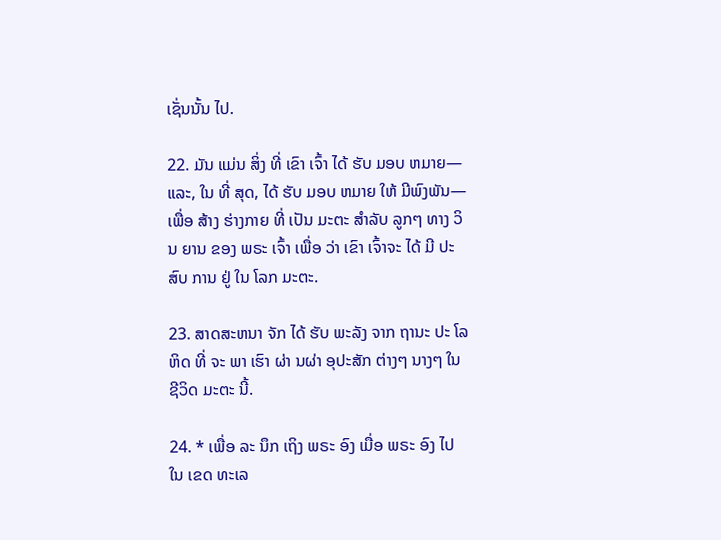ເຊັ່ນນັ້ນ ໄປ.

22. ມັນ ແມ່ນ ສິ່ງ ທີ່ ເຂົາ ເຈົ້າ ໄດ້ ຮັບ ມອບ ຫມາຍ— ແລະ, ໃນ ທີ່ ສຸດ, ໄດ້ ຮັບ ມອບ ຫມາຍ ໃຫ້ ມີພົງພັນ— ເພື່ອ ສ້າງ ຮ່າງກາຍ ທີ່ ເປັນ ມະຕະ ສໍາລັບ ລູກໆ ທາງ ວິນ ຍານ ຂອງ ພຣະ ເຈົ້າ ເພື່ອ ວ່າ ເຂົາ ເຈົ້າຈະ ໄດ້ ມີ ປະສົບ ການ ຢູ່ ໃນ ໂລກ ມະຕະ.

23. ສາດສະຫນາ ຈັກ ໄດ້ ຮັບ ພະລັງ ຈາກ ຖານະ ປະ ໂລຫິດ ທີ່ ຈະ ພາ ເຮົາ ຜ່າ ນຜ່າ ອຸປະສັກ ຕ່າງໆ ນາງໆ ໃນ ຊີວິດ ມະຕະ ນີ້.

24. * ເພື່ອ ລະ ນຶກ ເຖິງ ພຣະ ອົງ ເມື່ອ ພຣະ ອົງ ໄປ ໃນ ເຂດ ທະເລ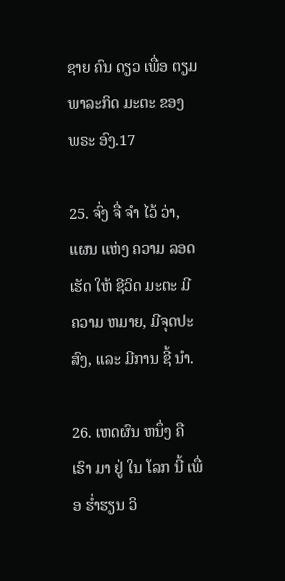ຊາຍ ຄົນ ດຽວ ເພື່ອ ຕຽມ ພາລະກິດ ມະຕະ ຂອງ ພຣະ ອົງ.17

25. ຈົ່ງ ຈື່ ຈໍາ ໄວ້ ວ່າ, ແຜນ ແຫ່ງ ຄວາມ ລອດ ເຮັດ ໃຫ້ ຊີວິດ ມະຕະ ມີ ຄວາມ ຫມາຍ, ມີຈຸດປະສົງ, ແລະ ມີການ ຊີ້ ນໍາ.

26. ເຫດຜົນ ຫນຶ່ງ ຄື ເຮົາ ມາ ຢູ່ ໃນ ໂລກ ນີ້ ເພື່ອ ຮ່ຳຮຽນ ວິ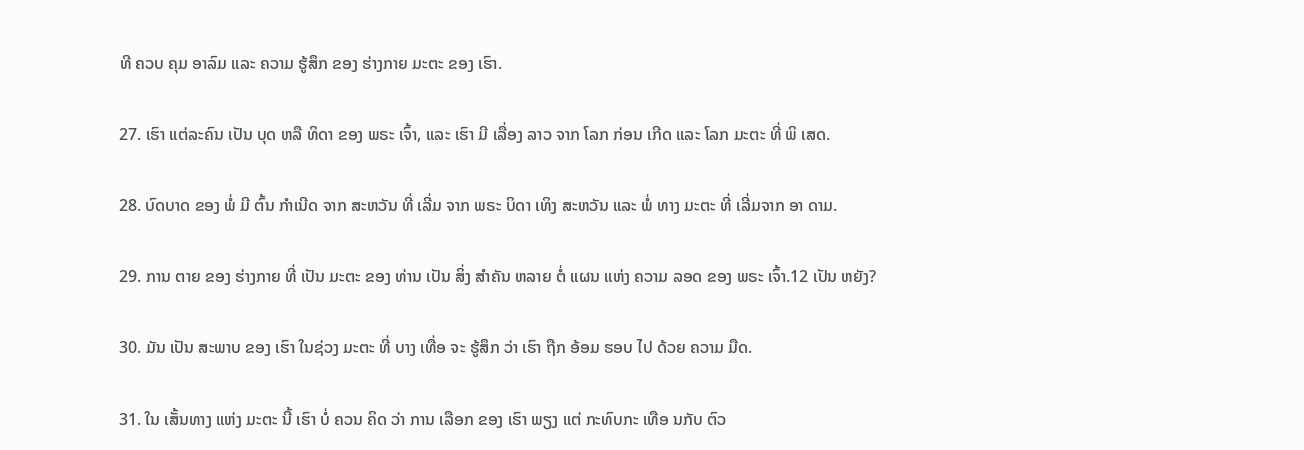ທີ ຄວບ ຄຸມ ອາລົມ ແລະ ຄວາມ ຮູ້ສຶກ ຂອງ ຮ່າງກາຍ ມະຕະ ຂອງ ເຮົາ.

27. ເຮົາ ແຕ່ລະຄົນ ເປັນ ບຸດ ຫລື ທິດາ ຂອງ ພຣະ ເຈົ້າ, ແລະ ເຮົາ ມີ ເລື່ອງ ລາວ ຈາກ ໂລກ ກ່ອນ ເກີດ ແລະ ໂລກ ມະຕະ ທີ່ ພິ ເສດ.

28. ບົດບາດ ຂອງ ພໍ່ ມີ ຕົ້ນ ກໍາເນີດ ຈາກ ສະຫວັນ ທີ່ ເລີ່ມ ຈາກ ພຣະ ບິດາ ເທິງ ສະຫວັນ ແລະ ພໍ່ ທາງ ມະຕະ ທີ່ ເລີ່ມຈາກ ອາ ດາມ.

29. ການ ຕາຍ ຂອງ ຮ່າງກາຍ ທີ່ ເປັນ ມະຕະ ຂອງ ທ່ານ ເປັນ ສິ່ງ ສໍາຄັນ ຫລາຍ ຕໍ່ ແຜນ ແຫ່ງ ຄວາມ ລອດ ຂອງ ພຣະ ເຈົ້າ.12 ເປັນ ຫຍັງ?

30. ມັນ ເປັນ ສະພາບ ຂອງ ເຮົາ ໃນຊ່ວງ ມະຕະ ທີ່ ບາງ ເທື່ອ ຈະ ຮູ້ສຶກ ວ່າ ເຮົາ ຖືກ ອ້ອມ ຮອບ ໄປ ດ້ວຍ ຄວາມ ມືດ.

31. ໃນ ເສັ້ນທາງ ແຫ່ງ ມະຕະ ນີ້ ເຮົາ ບໍ່ ຄວນ ຄິດ ວ່າ ການ ເລືອກ ຂອງ ເຮົາ ພຽງ ແຕ່ ກະທົບກະ ເທືອ ນກັບ ຕົວ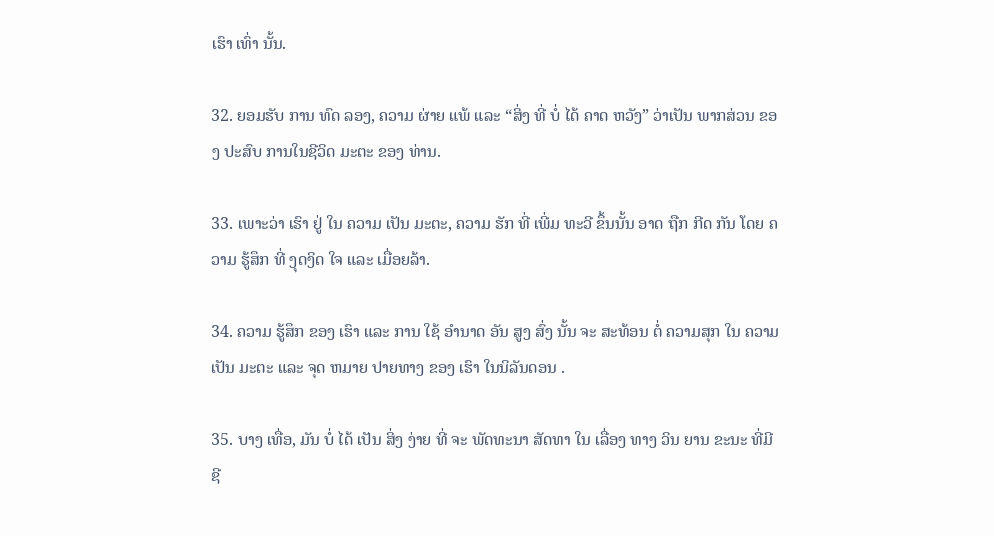ເຮົາ ເທົ່າ ນັ້ນ.

32. ຍອມຮັບ ການ ທົດ ລອງ, ຄວາມ ຜ່າຍ ແພ້ ແລະ “ສິ່ງ ທີ່ ບໍ່ ໄດ້ ຄາດ ຫວັງ” ວ່າເປັນ ພາກສ່ວນ ຂອງ ປະສົບ ການໃນຊີວິດ ມະຕະ ຂອງ ທ່ານ.

33. ເພາະວ່າ ເຮົາ ຢູ່ ໃນ ຄວາມ ເປັນ ມະຕະ, ຄວາມ ຮັກ ທີ່ ເພີ່ມ ທະວີ ຂຶ້ນນັ້ນ ອາດ ຖືກ ກີດ ກັນ ໂດຍ ຄວາມ ຮູ້ສຶກ ທີ່ ງຸດງິດ ໃຈ ແລະ ເມື່ອຍລ້າ.

34. ຄວາມ ຮູ້ສຶກ ຂອງ ເຮົາ ແລະ ການ ໃຊ້ ອໍານາດ ອັນ ສູງ ສົ່ງ ນັ້ນ ຈະ ສະທ້ອນ ຕໍ່ ຄວາມສຸກ ໃນ ຄວາມ ເປັນ ມະຕະ ແລະ ຈຸດ ຫມາຍ ປາຍທາງ ຂອງ ເຮົາ ໃນນິລັນດອນ .

35. ບາງ ເທື່ອ, ມັນ ບໍ່ ໄດ້ ເປັນ ສິ່ງ ງ່າຍ ທີ່ ຈະ ພັດທະນາ ສັດທາ ໃນ ເລື່ອງ ທາງ ວິນ ຍານ ຂະນະ ທີ່ມີ ຊີ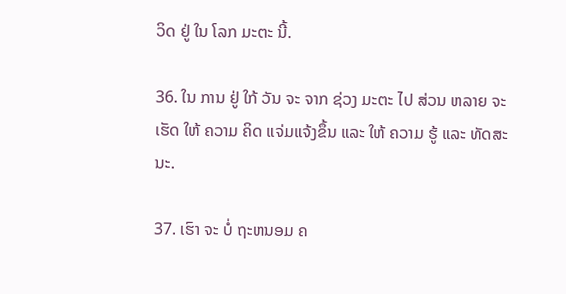ວິດ ຢູ່ ໃນ ໂລກ ມະຕະ ນີ້.

36. ໃນ ການ ຢູ່ ໃກ້ ວັນ ຈະ ຈາກ ຊ່ວງ ມະຕະ ໄປ ສ່ວນ ຫລາຍ ຈະ ເຮັດ ໃຫ້ ຄວາມ ຄິດ ແຈ່ມແຈ້ງຂຶ້ນ ແລະ ໃຫ້ ຄວາມ ຮູ້ ແລະ ທັດສະນະ.

37. ເຮົາ ຈະ ບໍ່ ຖະຫນອມ ຄ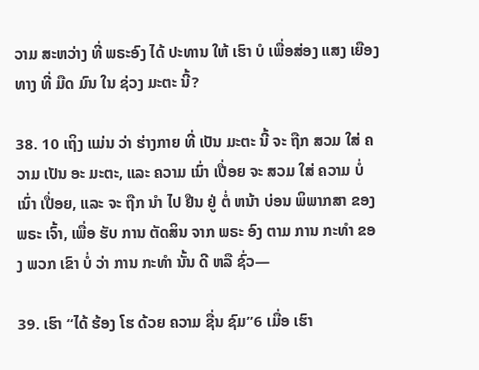ວາມ ສະຫວ່າງ ທີ່ ພຣະອົງ ໄດ້ ປະທານ ໃຫ້ ເຮົາ ບໍ ເພື່ອສ່ອງ ແສງ ເຍືອງ ທາງ ທີ່ ມືດ ມົນ ໃນ ຊ່ວງ ມະຕະ ນີ້?

38. 10 ເຖິງ ແມ່ນ ວ່າ ຮ່າງກາຍ ທີ່ ເປັນ ມະຕະ ນີ້ ຈະ ຖືກ ສວມ ໃສ່ ຄວາມ ເປັນ ອະ ມະຕະ, ແລະ ຄວາມ ເນົ່າ ເປື່ອຍ ຈະ ສວມ ໃສ່ ຄວາມ ບໍ່ ເນົ່າ ເປື່ອຍ, ແລະ ຈະ ຖືກ ນໍາ ໄປ ຢືນ ຢູ່ ຕໍ່ ຫນ້າ ບ່ອນ ພິພາກສາ ຂອງ ພຣະ ເຈົ້າ, ເພື່ອ ຮັບ ການ ຕັດສິນ ຈາກ ພຣະ ອົງ ຕາມ ການ ກະທໍາ ຂອງ ພວກ ເຂົາ ບໍ່ ວ່າ ການ ກະທໍາ ນັ້ນ ດີ ຫລື ຊົ່ວ—

39. ເຮົາ “ໄດ້ ຮ້ອງ ໂຮ ດ້ວຍ ຄວາມ ຊື່ນ ຊົມ”6 ເມື່ອ ເຮົາ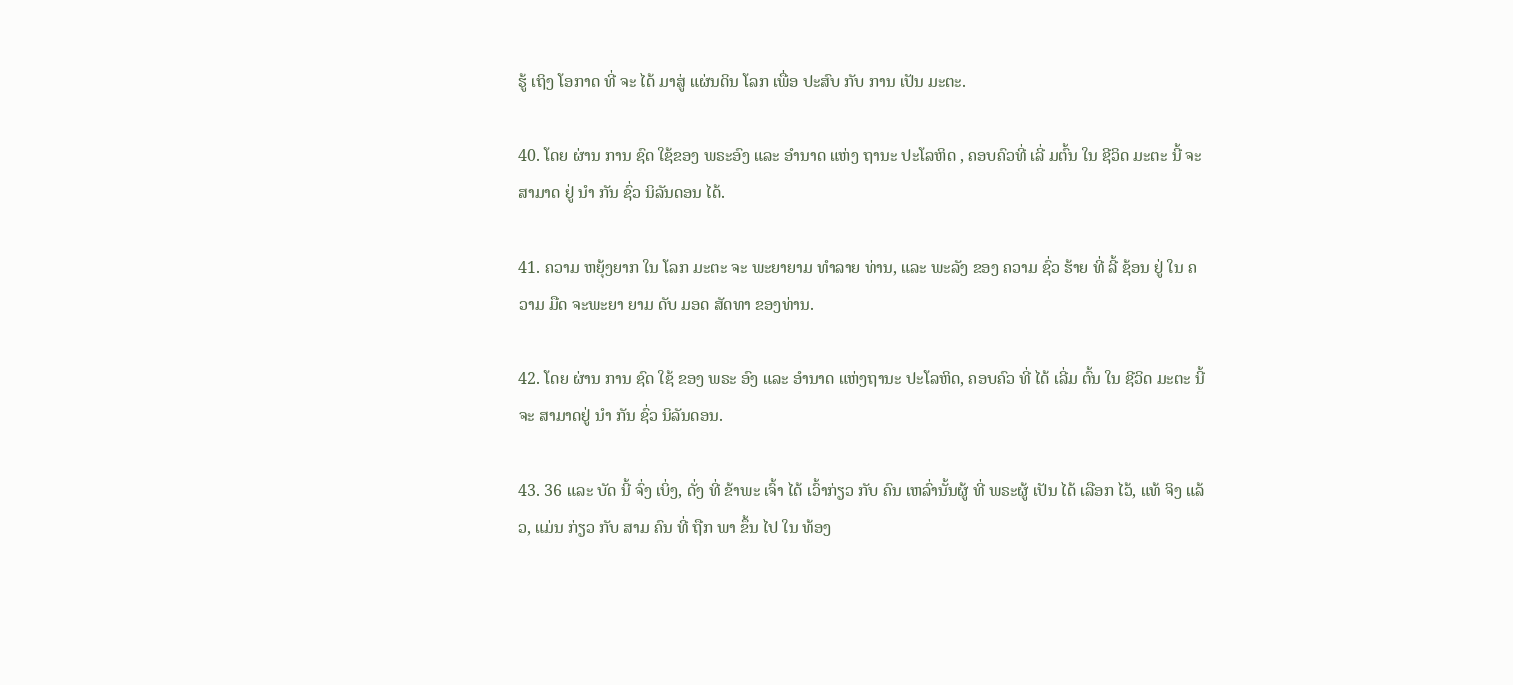ຮູ້ ເຖິງ ໂອກາດ ທີ່ ຈະ ໄດ້ ມາສູ່ ແຜ່ນດິນ ໂລກ ເພື່ອ ປະສົບ ກັບ ການ ເປັນ ມະຕະ.

40. ໂດຍ ຜ່ານ ການ ຊົດ ໃຊ້ຂອງ ພຣະອົງ ແລະ ອໍານາດ ແຫ່ງ ຖານະ ປະໂລຫິດ , ຄອບຄົວທີ່ ເລີ່ ມຕົ້ນ ໃນ ຊີວິດ ມະຕະ ນີ້ ຈະສາມາດ ຢູ່ ນໍາ ກັນ ຊົ່ວ ນິລັນດອນ ໄດ້.

41. ຄວາມ ຫຍຸ້ງຍາກ ໃນ ໂລກ ມະຕະ ຈະ ພະຍາຍາມ ທໍາລາຍ ທ່ານ, ແລະ ພະລັງ ຂອງ ຄວາມ ຊົ່ວ ຮ້າຍ ທີ່ ລີ້ ຊ້ອນ ຢູ່ ໃນ ຄວາມ ມືດ ຈະພະຍາ ຍາມ ດັບ ມອດ ສັດທາ ຂອງທ່ານ.

42. ໂດຍ ຜ່ານ ການ ຊົດ ໃຊ້ ຂອງ ພຣະ ອົງ ແລະ ອໍານາດ ແຫ່ງຖານະ ປະໂລຫິດ, ຄອບຄົວ ທີ່ ໄດ້ ເລີ່ມ ຕົ້ນ ໃນ ຊີວິດ ມະຕະ ນີ້ ຈະ ສາມາດຢູ່ ນໍາ ກັນ ຊົ່ວ ນິລັນດອນ.

43. 36 ແລະ ບັດ ນີ້ ຈົ່ງ ເບິ່ງ, ດັ່ງ ທີ່ ຂ້າພະ ເຈົ້າ ໄດ້ ເວົ້າກ່ຽວ ກັບ ຄົນ ເຫລົ່ານັ້ນຜູ້ ທີ່ ພຣະຜູ້ ເປັນ ໄດ້ ເລືອກ ໄວ້, ແທ້ ຈິງ ແລ້ວ, ແມ່ນ ກ່ຽວ ກັບ ສາມ ຄົນ ທີ່ ຖືກ ພາ ຂຶ້ນ ໄປ ໃນ ທ້ອງ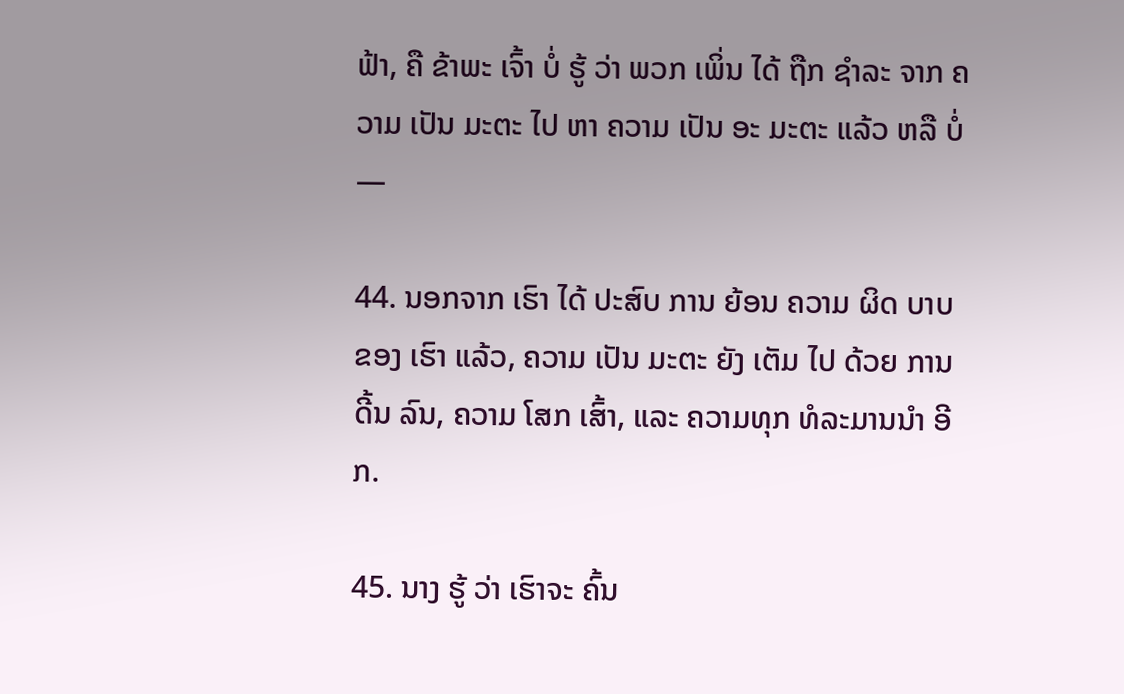ຟ້າ, ຄື ຂ້າພະ ເຈົ້າ ບໍ່ ຮູ້ ວ່າ ພວກ ເພິ່ນ ໄດ້ ຖືກ ຊໍາລະ ຈາກ ຄວາມ ເປັນ ມະຕະ ໄປ ຫາ ຄວາມ ເປັນ ອະ ມະຕະ ແລ້ວ ຫລື ບໍ່—

44. ນອກຈາກ ເຮົາ ໄດ້ ປະສົບ ການ ຍ້ອນ ຄວາມ ຜິດ ບາບ ຂອງ ເຮົາ ແລ້ວ, ຄວາມ ເປັນ ມະຕະ ຍັງ ເຕັມ ໄປ ດ້ວຍ ການ ດີ້ນ ລົນ, ຄວາມ ໂສກ ເສົ້າ, ແລະ ຄວາມທຸກ ທໍລະມານນໍາ ອີກ.

45. ນາງ ຮູ້ ວ່າ ເຮົາຈະ ຄົ້ນ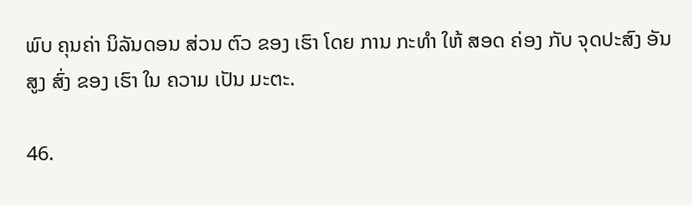ພົບ ຄຸນຄ່າ ນິລັນດອນ ສ່ວນ ຕົວ ຂອງ ເຮົາ ໂດຍ ການ ກະທໍາ ໃຫ້ ສອດ ຄ່ອງ ກັບ ຈຸດປະສົງ ອັນ ສູງ ສົ່ງ ຂອງ ເຮົາ ໃນ ຄວາມ ເປັນ ມະຕະ.

46.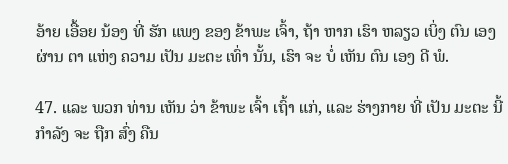ອ້າຍ ເອື້ອຍ ນ້ອງ ທີ່ ຮັກ ແພງ ຂອງ ຂ້າພະ ເຈົ້າ, ຖ້າ ຫາກ ເຮົາ ຫລຽວ ເບິ່ງ ຕົນ ເອງ ຜ່ານ ຕາ ແຫ່ງ ຄວາມ ເປັນ ມະຕະ ເທົ່າ ນັ້ນ, ເຮົາ ຈະ ບໍ່ ເຫັນ ຕົນ ເອງ ດີ ພໍ.

47. ແລະ ພວກ ທ່ານ ເຫັນ ວ່າ ຂ້າພະ ເຈົ້າ ເຖົ້າ ແກ່, ແລະ ຮ່າງກາຍ ທີ່ ເປັນ ມະຕະ ນີ້ ກໍາລັງ ຈະ ຖືກ ສົ່ງ ຄືນ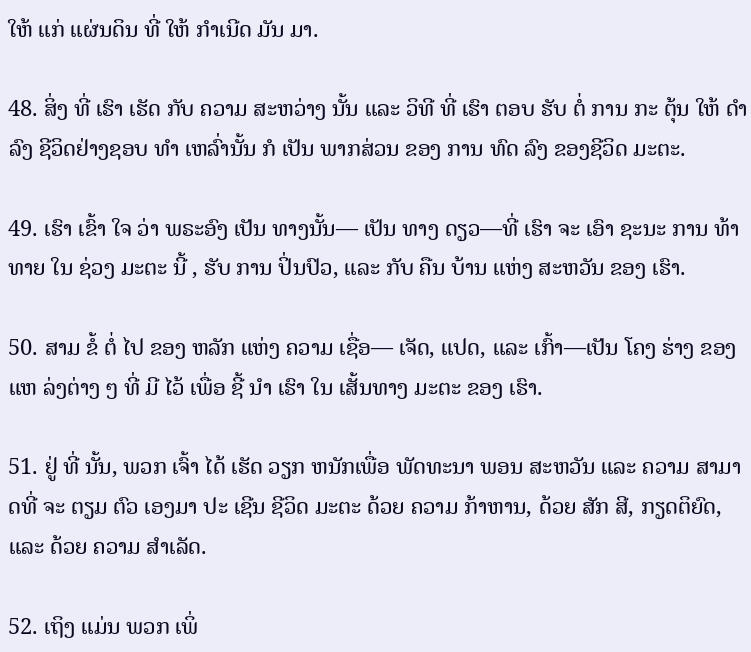ໃຫ້ ແກ່ ແຜ່ນດິນ ທີ່ ໃຫ້ ກໍາເນີດ ມັນ ມາ.

48. ສິ່ງ ທີ່ ເຮົາ ເຮັດ ກັບ ຄວາມ ສະຫວ່າງ ນັ້ນ ແລະ ວິທີ ທີ່ ເຮົາ ຕອບ ຮັບ ຕໍ່ ການ ກະ ຕຸ້ນ ໃຫ້ ດໍາລົງ ຊີວິດຢ່າງຊອບ ທໍາ ເຫລົ່ານັ້ນ ກໍ ເປັນ ພາກສ່ວນ ຂອງ ການ ທົດ ລົງ ຂອງຊີວິດ ມະຕະ.

49. ເຮົາ ເຂົ້າ ໃຈ ວ່າ ພຣະອົງ ເປັນ ທາງນັ້ນ— ເປັນ ທາງ ດຽວ—ທີ່ ເຮົາ ຈະ ເອົາ ຊະນະ ການ ທ້າທາຍ ໃນ ຊ່ວງ ມະຕະ ນີ້ , ຮັບ ການ ປິ່ນປົວ, ແລະ ກັບ ຄືນ ບ້ານ ແຫ່ງ ສະຫວັນ ຂອງ ເຮົາ.

50. ສາມ ຂໍ້ ຕໍ່ ໄປ ຂອງ ຫລັກ ແຫ່ງ ຄວາມ ເຊື່ອ— ເຈັດ, ແປດ, ແລະ ເກົ້າ—ເປັນ ໂຄງ ຮ່າງ ຂອງ ແຫ ລ່ງຕ່າງ ໆ ທີ່ ມີ ໄວ້ ເພື່ອ ຊີ້ ນໍາ ເຮົາ ໃນ ເສັ້ນທາງ ມະຕະ ຂອງ ເຮົາ.

51. ຢູ່ ທີ່ ນັ້ນ, ພວກ ເຈົ້າ ໄດ້ ເຮັດ ວຽກ ຫນັກເພື່ອ ພັດທະນາ ພອນ ສະຫວັນ ແລະ ຄວາມ ສາມາດທີ່ ຈະ ຕຽມ ຕົວ ເອງມາ ປະ ເຊີນ ຊີວິດ ມະຕະ ດ້ວຍ ຄວາມ ກ້າຫານ, ດ້ວຍ ສັກ ສີ, ກຽດຕິຍົດ, ແລະ ດ້ວຍ ຄວາມ ສໍາເລັດ.

52. ເຖິງ ແມ່ນ ພວກ ເພິ່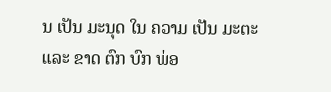ນ ເປັນ ມະນຸດ ໃນ ຄວາມ ເປັນ ມະຕະ ແລະ ຂາດ ຕົກ ບົກ ພ່ອ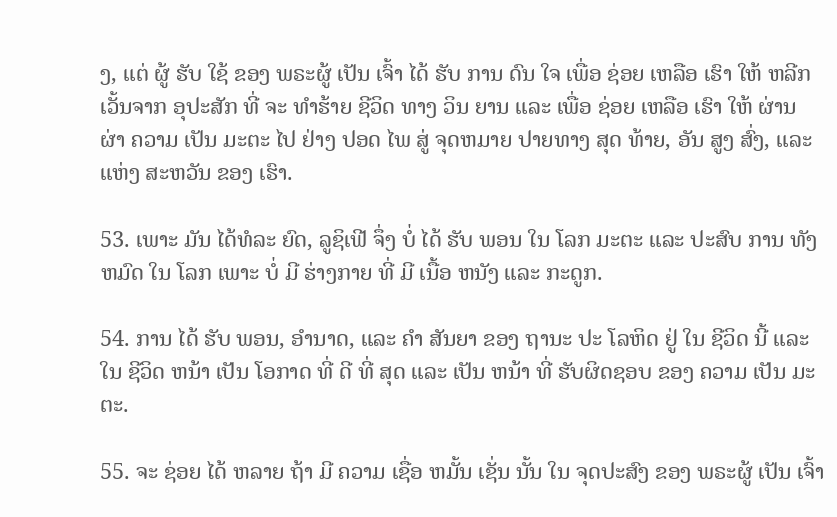ງ, ແຕ່ ຜູ້ ຮັບ ໃຊ້ ຂອງ ພຣະຜູ້ ເປັນ ເຈົ້າ ໄດ້ ຮັບ ການ ດົນ ໃຈ ເພື່ອ ຊ່ອຍ ເຫລືອ ເຮົາ ໃຫ້ ຫລີກ ເວັ້ນຈາກ ອຸປະສັກ ທີ່ ຈະ ທໍາຮ້າຍ ຊີວິດ ທາງ ວິນ ຍານ ແລະ ເພື່ອ ຊ່ອຍ ເຫລືອ ເຮົາ ໃຫ້ ຜ່ານ ຜ່າ ຄວາມ ເປັນ ມະຕະ ໄປ ຢ່າງ ປອດ ໄພ ສູ່ ຈຸດຫມາຍ ປາຍທາງ ສຸດ ທ້າຍ, ອັນ ສູງ ສົ່ງ, ແລະ ແຫ່ງ ສະຫວັນ ຂອງ ເຮົາ.

53. ເພາະ ມັນ ໄດ້ທໍລະ ຍົດ, ລູຊິເຟີ ຈຶ່ງ ບໍ່ ໄດ້ ຮັບ ພອນ ໃນ ໂລກ ມະຕະ ແລະ ປະສົບ ການ ທັງ ຫມົດ ໃນ ໂລກ ເພາະ ບໍ່ ມີ ຮ່າງກາຍ ທີ່ ມີ ເນື້ອ ຫນັງ ແລະ ກະດູກ.

54. ການ ໄດ້ ຮັບ ພອນ, ອໍານາດ, ແລະ ຄໍາ ສັນຍາ ຂອງ ຖານະ ປະ ໂລຫິດ ຢູ່ ໃນ ຊີວິດ ນີ້ ແລະ ໃນ ຊີວິດ ຫນ້າ ເປັນ ໂອກາດ ທີ່ ດີ ທີ່ ສຸດ ແລະ ເປັນ ຫນ້າ ທີ່ ຮັບຜິດຊອບ ຂອງ ຄວາມ ເປັນ ມະຕະ.

55. ຈະ ຊ່ອຍ ໄດ້ ຫລາຍ ຖ້າ ມີ ຄວາມ ເຊື່ອ ຫມັ້ນ ເຊັ່ນ ນັ້ນ ໃນ ຈຸດປະສົງ ຂອງ ພຣະຜູ້ ເປັນ ເຈົ້າ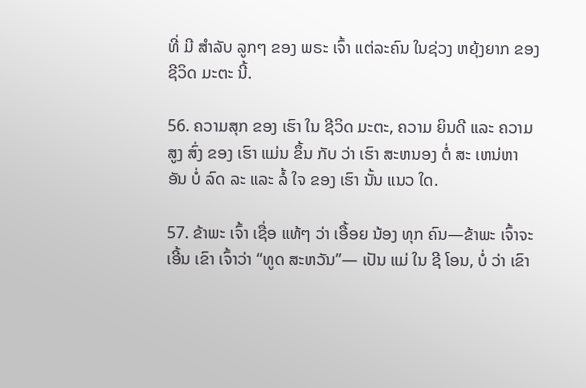ທີ່ ມີ ສໍາລັບ ລູກໆ ຂອງ ພຣະ ເຈົ້າ ແຕ່ລະຄົນ ໃນຊ່ວງ ຫຍຸ້ງຍາກ ຂອງ ຊີວິດ ມະຕະ ນີ້.

56. ຄວາມສຸກ ຂອງ ເຮົາ ໃນ ຊີວິດ ມະຕະ, ຄວາມ ຍິນດີ ແລະ ຄວາມ ສູງ ສົ່ງ ຂອງ ເຮົາ ແມ່ນ ຂຶ້ນ ກັບ ວ່າ ເຮົາ ສະຫນອງ ຕໍ່ ສະ ເຫນ່ຫາ ອັນ ບໍ່ ລົດ ລະ ແລະ ລໍ້ ໃຈ ຂອງ ເຮົາ ນັ້ນ ແນວ ໃດ.

57. ຂ້າພະ ເຈົ້າ ເຊື່ອ ແທ້ໆ ວ່າ ເອື້ອຍ ນ້ອງ ທຸກ ຄົນ—ຂ້າພະ ເຈົ້າຈະ ເອີ້ນ ເຂົາ ເຈົ້າວ່າ “ທູດ ສະຫວັນ”— ເປັນ ແມ່ ໃນ ຊີ ໂອນ, ບໍ່ ວ່າ ເຂົາ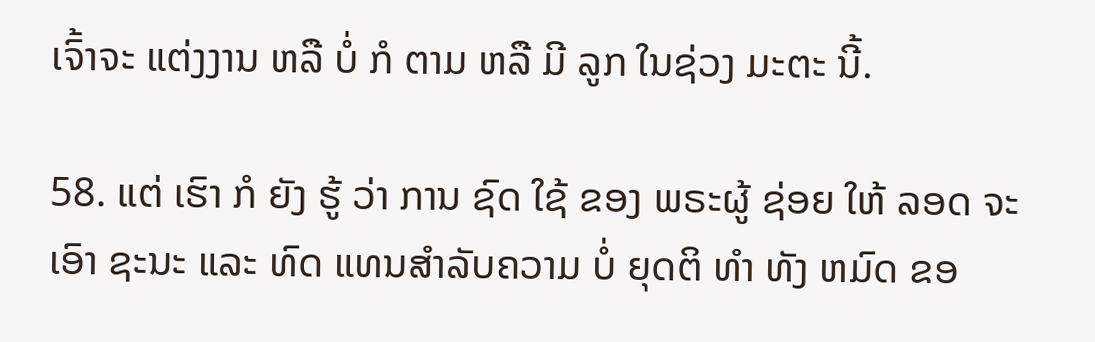ເຈົ້າຈະ ແຕ່ງງານ ຫລື ບໍ່ ກໍ ຕາມ ຫລື ມີ ລູກ ໃນຊ່ວງ ມະຕະ ນີ້.

58. ແຕ່ ເຮົາ ກໍ ຍັງ ຮູ້ ວ່າ ການ ຊົດ ໃຊ້ ຂອງ ພຣະຜູ້ ຊ່ອຍ ໃຫ້ ລອດ ຈະ ເອົາ ຊະນະ ແລະ ທົດ ແທນສໍາລັບຄວາມ ບໍ່ ຍຸດຕິ ທໍາ ທັງ ຫມົດ ຂອ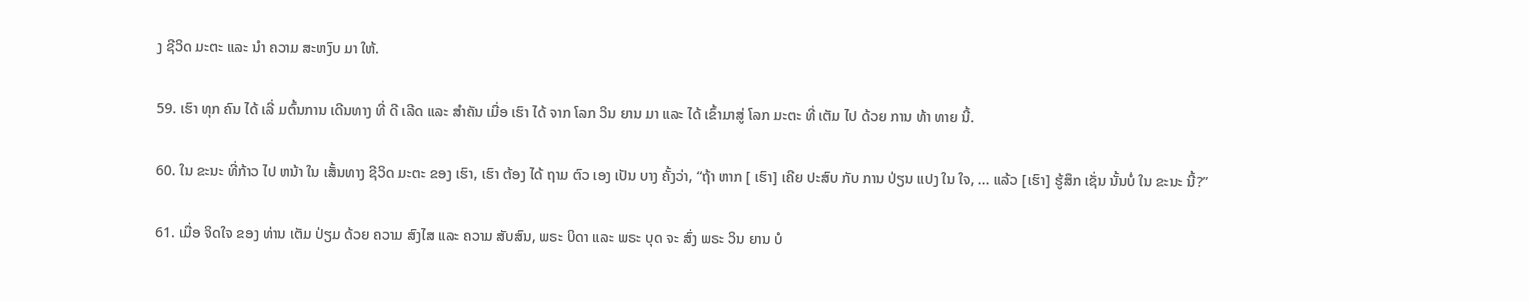ງ ຊີວິດ ມະຕະ ແລະ ນໍາ ຄວາມ ສະຫງົບ ມາ ໃຫ້.

59. ເຮົາ ທຸກ ຄົນ ໄດ້ ເລີ່ ມຕົ້ນການ ເດີນທາງ ທີ່ ດີ ເລີດ ແລະ ສໍາຄັນ ເມື່ອ ເຮົາ ໄດ້ ຈາກ ໂລກ ວິນ ຍານ ມາ ແລະ ໄດ້ ເຂົ້າມາສູ່ ໂລກ ມະຕະ ທີ່ ເຕັມ ໄປ ດ້ວຍ ການ ທ້າ ທາຍ ນີ້.

60. ໃນ ຂະນະ ທີ່ກ້າວ ໄປ ຫນ້າ ໃນ ເສັ້ນທາງ ຊີວິດ ມະຕະ ຂອງ ເຮົາ, ເຮົາ ຕ້ອງ ໄດ້ ຖາມ ຕົວ ເອງ ເປັນ ບາງ ຄັ້ງວ່າ, “ຖ້າ ຫາກ [ ເຮົາ] ເຄີຍ ປະສົບ ກັບ ການ ປ່ຽນ ແປງ ໃນ ໃຈ, ... ແລ້ວ [ເຮົາ] ຮູ້ສຶກ ເຊັ່ນ ນັ້ນບໍ່ ໃນ ຂະນະ ນີ້?”

61. ເມື່ອ ຈິດໃຈ ຂອງ ທ່ານ ເຕັມ ປ່ຽມ ດ້ວຍ ຄວາມ ສົງໄສ ແລະ ຄວາມ ສັບສົນ, ພຣະ ບິດາ ແລະ ພຣະ ບຸດ ຈະ ສົ່ງ ພຣະ ວິນ ຍານ ບໍ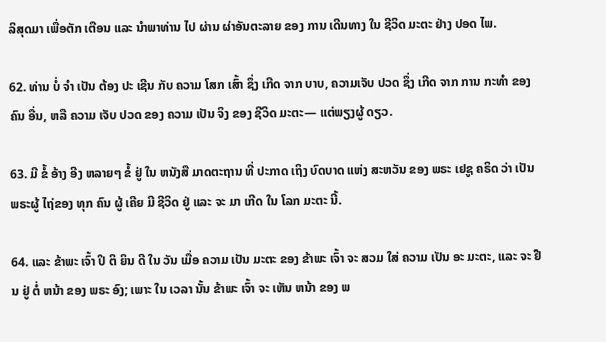ລິສຸດມາ ເພື່ອຕັກ ເຕືອນ ແລະ ນໍາພາທ່ານ ໄປ ຜ່ານ ຜ່າອັນຕະລາຍ ຂອງ ການ ເດີນທາງ ໃນ ຊີວິດ ມະຕະ ຢ່າງ ປອດ ໄພ.

62. ທ່ານ ບໍ່ ຈໍາ ເປັນ ຕ້ອງ ປະ ເຊີນ ກັບ ຄວາມ ໂສກ ເສົ້າ ຊຶ່ງ ເກີດ ຈາກ ບາບ, ຄວາມເຈັບ ປວດ ຊຶ່ງ ເກີດ ຈາກ ການ ກະທໍາ ຂອງ ຄົນ ອື່ນ, ຫລື ຄວາມ ເຈັບ ປວດ ຂອງ ຄວາມ ເປັນ ຈິງ ຂອງ ຊີວິດ ມະຕະ— ແຕ່ພຽງຜູ້ ດຽວ.

63. ມີ ຂໍ້ ອ້າງ ອີງ ຫລາຍໆ ຂໍ້ ຢູ່ ໃນ ຫນັງສື ມາດຕະຖານ ທີ່ ປະກາດ ເຖິງ ບົດບາດ ແຫ່ງ ສະຫວັນ ຂອງ ພຣະ ເຢຊູ ຄຣິດ ວ່າ ເປັນ ພຣະຜູ້ ໄຖ່ຂອງ ທຸກ ຄົນ ຜູ້ ເຄີຍ ມີ ຊີວິດ ຢູ່ ແລະ ຈະ ມາ ເກີດ ໃນ ໂລກ ມະຕະ ນີ້.

64. ແລະ ຂ້າພະ ເຈົ້າ ປິ ຕິ ຍິນ ດີ ໃນ ວັນ ເມື່ອ ຄວາມ ເປັນ ມະຕະ ຂອງ ຂ້າພະ ເຈົ້າ ຈະ ສວມ ໃສ່ ຄວາມ ເປັນ ອະ ມະຕະ, ແລະ ຈະ ຢືນ ຢູ່ ຕໍ່ ຫນ້າ ຂອງ ພຣະ ອົງ; ເພາະ ໃນ ເວລາ ນັ້ນ ຂ້າພະ ເຈົ້າ ຈະ ເຫັນ ຫນ້າ ຂອງ ພ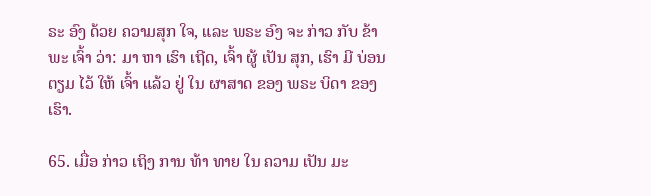ຣະ ອົງ ດ້ວຍ ຄວາມສຸກ ໃຈ, ແລະ ພຣະ ອົງ ຈະ ກ່າວ ກັບ ຂ້າພະ ເຈົ້າ ວ່າ: ມາ ຫາ ເຮົາ ເຖີດ, ເຈົ້າ ຜູ້ ເປັນ ສຸກ, ເຮົາ ມີ ບ່ອນ ຕຽມ ໄວ້ ໃຫ້ ເຈົ້າ ແລ້ວ ຢູ່ ໃນ ຜາສາດ ຂອງ ພຣະ ບິດາ ຂອງ ເຮົາ.

65. ເມື່ອ ກ່າວ ເຖິງ ການ ທ້າ ທາຍ ໃນ ຄວາມ ເປັນ ມະ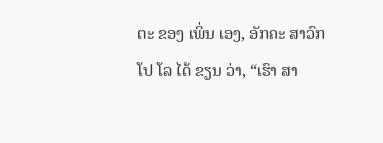ຕະ ຂອງ ເພິ່ນ ເອງ, ອັກຄະ ສາວົກ ໂປ ໂລ ໄດ້ ຂຽນ ວ່າ, “ເຮົາ ສາ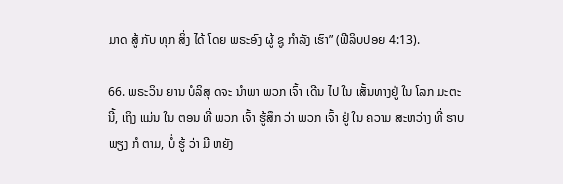ມາດ ສູ້ ກັບ ທຸກ ສິ່ງ ໄດ້ ໂດຍ ພຣະອົງ ຜູ້ ຊູ ກໍາລັງ ເຮົາ” (ຟີລິບປອຍ 4:13).

66. ພຣະວິນ ຍານ ບໍລິສຸ ດຈະ ນໍາພາ ພວກ ເຈົ້າ ເດີນ ໄປ ໃນ ເສັ້ນທາງຢູ່ ໃນ ໂລກ ມະຕະ ນີ້, ເຖິງ ແມ່ນ ໃນ ຕອນ ທີ່ ພວກ ເຈົ້າ ຮູ້ສຶກ ວ່າ ພວກ ເຈົ້າ ຢູ່ ໃນ ຄວາມ ສະຫວ່າງ ທີ່ ຮາບ ພຽງ ກໍ ຕາມ, ບໍ່ ຮູ້ ວ່າ ມີ ຫຍັງ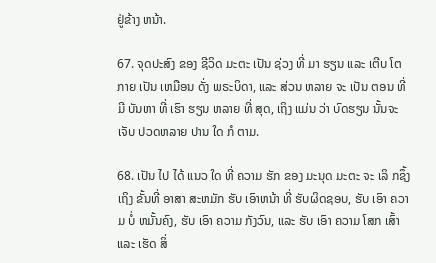ຢູ່ຂ້າງ ຫນ້າ.

67. ຈຸດປະສົງ ຂອງ ຊີວິດ ມະຕະ ເປັນ ຊ່ວງ ທີ່ ມາ ຮຽນ ແລະ ເຕີບ ໂຕ ກາຍ ເປັນ ເຫມືອນ ດັ່ງ ພຣະບິດາ, ແລະ ສ່ວນ ຫລາຍ ຈະ ເປັນ ຕອນ ທີ່ ມີ ບັນຫາ ທີ່ ເຮົາ ຮຽນ ຫລາຍ ທີ່ ສຸດ, ເຖິງ ແມ່ນ ວ່າ ບົດຮຽນ ນັ້ນຈະ ເຈັບ ປວດຫລາຍ ປານ ໃດ ກໍ ຕາມ.

68. ເປັນ ໄປ ໄດ້ ແນວ ໃດ ທີ່ ຄວາມ ຮັກ ຂອງ ມະນຸດ ມະຕະ ຈະ ເລິ ກຊຶ້ງ ເຖິງ ຂັ້ນທີ່ ອາສາ ສະຫມັກ ຮັບ ເອົາຫນ້າ ທີ່ ຮັບຜິດຊອບ, ຮັບ ເອົາ ຄວາມ ບໍ່ ຫມັ້ນຄົງ, ຮັບ ເອົາ ຄວາມ ກັງວົນ, ແລະ ຮັບ ເອົາ ຄວາມ ໂສກ ເສົ້າ ແລະ ເຮັດ ສິ່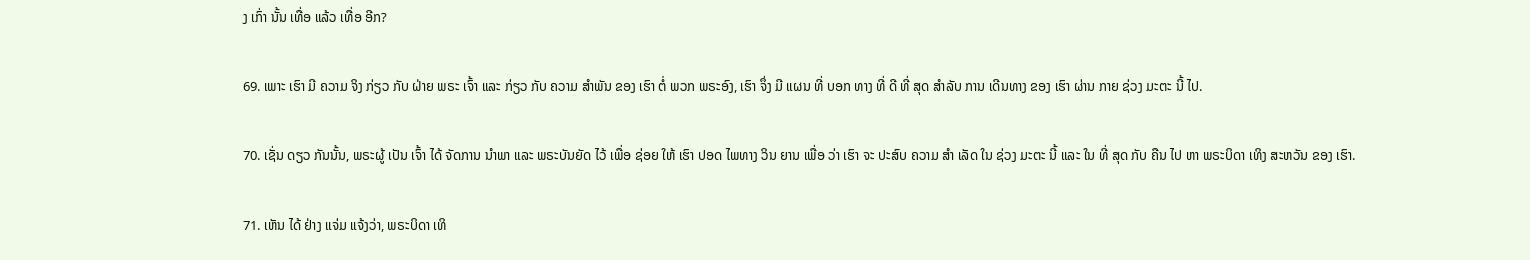ງ ເກົ່າ ນັ້ນ ເທື່ອ ແລ້ວ ເທື່ອ ອີກ?

69. ເພາະ ເຮົາ ມີ ຄວາມ ຈິງ ກ່ຽວ ກັບ ຝ່າຍ ພຣະ ເຈົ້າ ແລະ ກ່ຽວ ກັບ ຄວາມ ສໍາພັນ ຂອງ ເຮົາ ຕໍ່ ພວກ ພຣະອົງ, ເຮົາ ຈຶ່ງ ມີ ແຜນ ທີ່ ບອກ ທາງ ທີ່ ດີ ທີ່ ສຸດ ສໍາລັບ ການ ເດີນທາງ ຂອງ ເຮົາ ຜ່ານ ກາຍ ຊ່ວງ ມະຕະ ນີ້ ໄປ.

70. ເຊັ່ນ ດຽວ ກັນນັ້ນ, ພຣະຜູ້ ເປັນ ເຈົ້າ ໄດ້ ຈັດການ ນໍາພາ ແລະ ພຣະບັນຍັດ ໄວ້ ເພື່ອ ຊ່ອຍ ໃຫ້ ເຮົາ ປອດ ໄພທາງ ວິນ ຍານ ເພື່ອ ວ່າ ເຮົາ ຈະ ປະສົບ ຄວາມ ສໍາ ເລັດ ໃນ ຊ່ວງ ມະຕະ ນີ້ ແລະ ໃນ ທີ່ ສຸດ ກັບ ຄືນ ໄປ ຫາ ພຣະບິດາ ເທິງ ສະຫວັນ ຂອງ ເຮົາ.

71. ເຫັນ ໄດ້ ຢ່າງ ແຈ່ມ ແຈ້ງວ່າ, ພຣະບິດາ ເທິ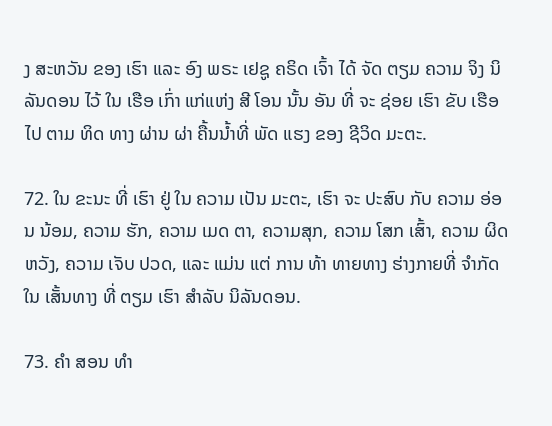ງ ສະຫວັນ ຂອງ ເຮົາ ແລະ ອົງ ພຣະ ເຢຊູ ຄຣິດ ເຈົ້າ ໄດ້ ຈັດ ຕຽມ ຄວາມ ຈິງ ນິລັນດອນ ໄວ້ ໃນ ເຮືອ ເກົ່າ ແກ່ແຫ່ງ ສີ ໂອນ ນັ້ນ ອັນ ທີ່ ຈະ ຊ່ອຍ ເຮົາ ຂັບ ເຮືອ ໄປ ຕາມ ທິດ ທາງ ຜ່ານ ຜ່າ ຄື້ນນ້ຳທີ່ ພັດ ແຮງ ຂອງ ຊີວິດ ມະຕະ.

72. ໃນ ຂະນະ ທີ່ ເຮົາ ຢູ່ ໃນ ຄວາມ ເປັນ ມະຕະ, ເຮົາ ຈະ ປະສົບ ກັບ ຄວາມ ອ່ອນ ນ້ອມ, ຄວາມ ຮັກ, ຄວາມ ເມດ ຕາ, ຄວາມສຸກ, ຄວາມ ໂສກ ເສົ້າ, ຄວາມ ຜິດ ຫວັງ, ຄວາມ ເຈັບ ປວດ, ແລະ ແມ່ນ ແຕ່ ການ ທ້າ ທາຍທາງ ຮ່າງກາຍທີ່ ຈໍາກັດ ໃນ ເສັ້ນທາງ ທີ່ ຕຽມ ເຮົາ ສໍາລັບ ນິລັນດອນ.

73. ຄໍາ ສອນ ທໍາ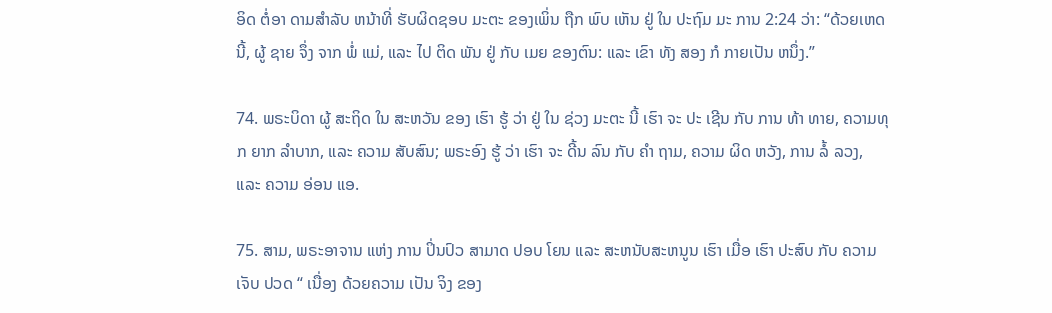ອິດ ຕໍ່ອາ ດາມສໍາລັບ ຫນ້າທີ່ ຮັບຜິດຊອບ ມະຕະ ຂອງເພິ່ນ ຖືກ ພົບ ເຫັນ ຢູ່ ໃນ ປະຖົມ ມະ ການ 2:24 ວ່າ: “ດ້ວຍເຫດ ນີ້, ຜູ້ ຊາຍ ຈຶ່ງ ຈາກ ພໍ່ ແມ່, ແລະ ໄປ ຕິດ ພັນ ຢູ່ ກັບ ເມຍ ຂອງຕົນ: ແລະ ເຂົາ ທັງ ສອງ ກໍ ກາຍເປັນ ຫນຶ່ງ.”

74. ພຣະບິດາ ຜູ້ ສະຖິດ ໃນ ສະຫວັນ ຂອງ ເຮົາ ຮູ້ ວ່າ ຢູ່ ໃນ ຊ່ວງ ມະຕະ ນີ້ ເຮົາ ຈະ ປະ ເຊີນ ກັບ ການ ທ້າ ທາຍ, ຄວາມທຸກ ຍາກ ລໍາບາກ, ແລະ ຄວາມ ສັບສົນ; ພຣະອົງ ຮູ້ ວ່າ ເຮົາ ຈະ ດີ້ນ ລົນ ກັບ ຄໍາ ຖາມ, ຄວາມ ຜິດ ຫວັງ, ການ ລໍ້ ລວງ, ແລະ ຄວາມ ອ່ອນ ແອ.

75. ສາມ, ພຣະອາຈານ ແຫ່ງ ການ ປິ່ນປົວ ສາມາດ ປອບ ໂຍນ ແລະ ສະຫນັບສະຫນູນ ເຮົາ ເມື່ອ ເຮົາ ປະສົບ ກັບ ຄວາມ ເຈັບ ປວດ “ ເນື່ອງ ດ້ວຍຄວາມ ເປັນ ຈິງ ຂອງ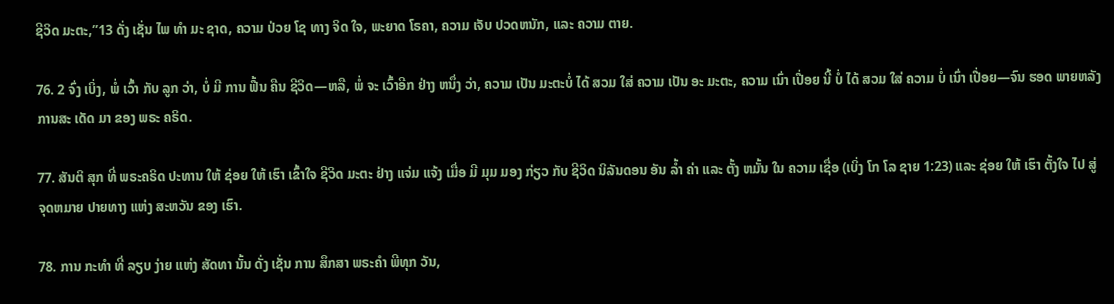ຊີວິດ ມະຕະ,”13 ດັ່ງ ເຊັ່ນ ໄພ ທໍາ ມະ ຊາດ, ຄວາມ ປ່ວຍ ໂຊ ທາງ ຈິດ ໃຈ, ພະຍາດ ໂຣຄາ, ຄວາມ ເຈັບ ປວດຫນັກ, ແລະ ຄວາມ ຕາຍ.

76. 2 ຈົ່ງ ເບິ່ງ, ພໍ່ ເວົ້າ ກັບ ລູກ ວ່າ, ບໍ່ ມີ ການ ຟື້ນ ຄືນ ຊີວິດ—ຫລື, ພໍ່ ຈະ ເວົ້າອີກ ຢ່າງ ຫນຶ່ງ ວ່າ, ຄວາມ ເປັນ ມະຕະບໍ່ ໄດ້ ສວມ ໃສ່ ຄວາມ ເປັນ ອະ ມະຕະ, ຄວາມ ເນົ່າ ເປື່ອຍ ນີ້ ບໍ່ ໄດ້ ສວມ ໃສ່ ຄວາມ ບໍ່ ເນົ່າ ເປື່ອຍ—ຈົນ ຮອດ ພາຍຫລັງ ການສະ ເດັດ ມາ ຂອງ ພຣະ ຄຣິດ.

77. ສັນຕິ ສຸກ ທີ່ ພຣະຄຣິດ ປະທານ ໃຫ້ ຊ່ອຍ ໃຫ້ ເຮົາ ເຂົ້າໃຈ ຊີວິດ ມະຕະ ຢ່າງ ແຈ່ມ ແຈ້ງ ເມື່ອ ມີ ມຸມ ມອງ ກ່ຽວ ກັບ ຊີວິດ ນິລັນດອນ ອັນ ລ້ຳ ຄ່າ ແລະ ຕັ້ງ ຫມັ້ນ ໃນ ຄວາມ ເຊື່ອ (ເບິ່ງ ໂກ ໂລ ຊາຍ 1:23) ແລະ ຊ່ອຍ ໃຫ້ ເຮົາ ຕັ້ງໃຈ ໄປ ສູ່ ຈຸດຫມາຍ ປາຍທາງ ແຫ່ງ ສະຫວັນ ຂອງ ເຮົາ.

78. ການ ກະທໍາ ທີ່ ລຽບ ງ່າຍ ແຫ່ງ ສັດທາ ນັ້ນ ດັ່ງ ເຊັ່ນ ການ ສຶກສາ ພຣະຄໍາ ພີທຸກ ວັນ,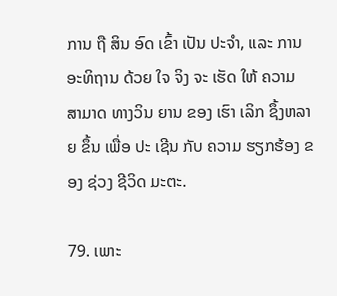ການ ຖື ສິນ ອົດ ເຂົ້າ ເປັນ ປະຈໍາ, ແລະ ການ ອະທິຖານ ດ້ວຍ ໃຈ ຈິງ ຈະ ເຮັດ ໃຫ້ ຄວາມ ສາມາດ ທາງວິນ ຍານ ຂອງ ເຮົາ ເລິກ ຊຶ້ງຫລາຍ ຂຶ້ນ ເພື່ອ ປະ ເຊີນ ກັບ ຄວາມ ຮຽກຮ້ອງ ຂອງ ຊ່ວງ ຊີວິດ ມະຕະ.

79. ເພາະ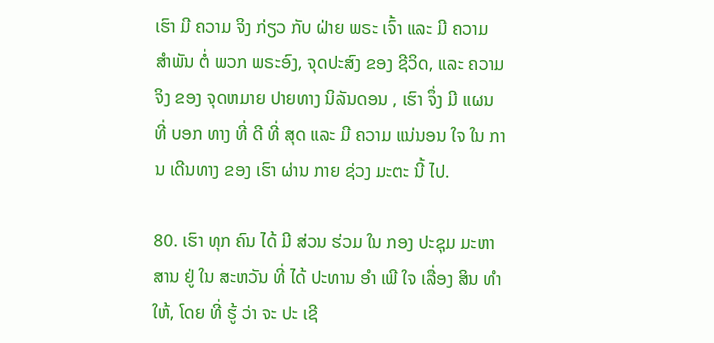ເຮົາ ມີ ຄວາມ ຈິງ ກ່ຽວ ກັບ ຝ່າຍ ພຣະ ເຈົ້າ ແລະ ມີ ຄວາມ ສໍາພັນ ຕໍ່ ພວກ ພຣະອົງ, ຈຸດປະສົງ ຂອງ ຊີວິດ, ແລະ ຄວາມ ຈິງ ຂອງ ຈຸດຫມາຍ ປາຍທາງ ນິລັນດອນ , ເຮົາ ຈຶ່ງ ມີ ແຜນ ທີ່ ບອກ ທາງ ທີ່ ດີ ທີ່ ສຸດ ແລະ ມີ ຄວາມ ແນ່ນອນ ໃຈ ໃນ ການ ເດີນທາງ ຂອງ ເຮົາ ຜ່ານ ກາຍ ຊ່ວງ ມະຕະ ນີ້ ໄປ.

80. ເຮົາ ທຸກ ຄົນ ໄດ້ ມີ ສ່ວນ ຮ່ວມ ໃນ ກອງ ປະຊຸມ ມະຫາສານ ຢູ່ ໃນ ສະຫວັນ ທີ່ ໄດ້ ປະທານ ອໍາ ເພີ ໃຈ ເລື່ອງ ສິນ ທໍາ ໃຫ້, ໂດຍ ທີ່ ຮູ້ ວ່າ ຈະ ປະ ເຊີ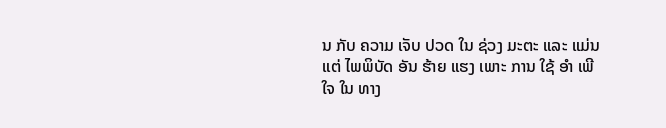ນ ກັບ ຄວາມ ເຈັບ ປວດ ໃນ ຊ່ວງ ມະຕະ ແລະ ແມ່ນ ແຕ່ ໄພພິບັດ ອັນ ຮ້າຍ ແຮງ ເພາະ ການ ໃຊ້ ອໍາ ເພີ ໃຈ ໃນ ທາງ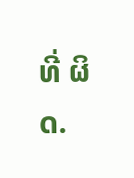ທີ່ ຜິດ.